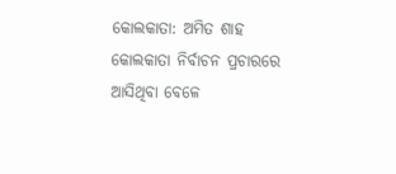କୋଲକାତା: ଅମିତ ଶାହ କୋଲକାତା ନିର୍ବାଚନ ପ୍ରଚାରରେ ଆସିଥିବା ବେଳେ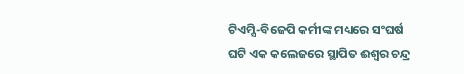ଟିଏମ୍ସି-ବିଜେପି କର୍ମୀଙ୍କ ମଧ୍ୟରେ ସଂଘର୍ଷ ଘଟି ଏକ କଲେଜରେ ସ୍ଥାପିତ ଈଶ୍ୱର ଚନ୍ଦ୍ର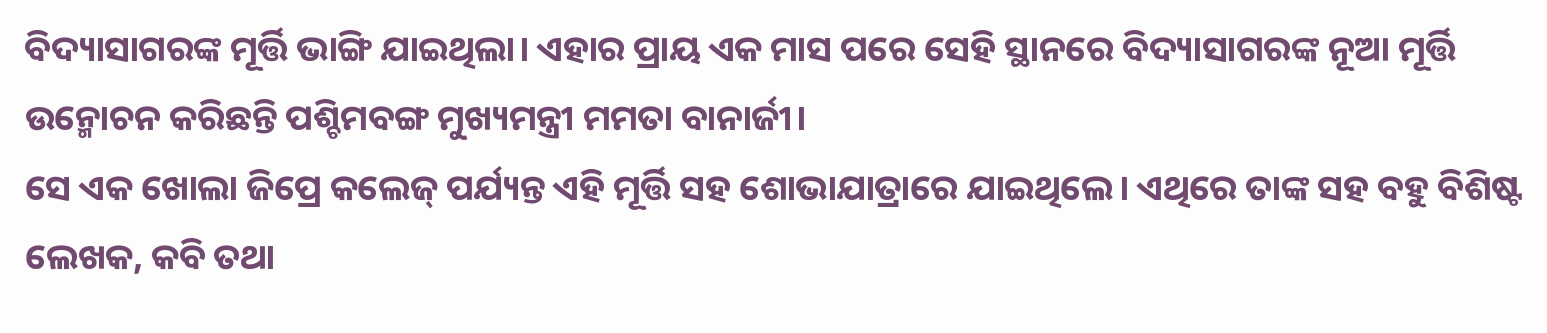ବିଦ୍ୟାସାଗରଙ୍କ ମୂର୍ତ୍ତି ଭାଙ୍ଗି ଯାଇଥିଲା। ଏହାର ପ୍ରାୟ ଏକ ମାସ ପରେ ସେହି ସ୍ଥାନରେ ବିଦ୍ୟାସାଗରଙ୍କ ନୂଆ ମୂର୍ତ୍ତି ଉନ୍ମୋଚନ କରିଛନ୍ତି ପଶ୍ଚିମବଙ୍ଗ ମୁଖ୍ୟମନ୍ତ୍ରୀ ମମତା ବାନାର୍ଜୀ।
ସେ ଏକ ଖୋଲା ଜିପ୍ରେ କଲେଜ୍ ପର୍ଯ୍ୟନ୍ତ ଏହି ମୂର୍ତ୍ତି ସହ ଶୋଭାଯାତ୍ରାରେ ଯାଇଥିଲେ। ଏଥିରେ ତାଙ୍କ ସହ ବହୁ ବିଶିଷ୍ଟ ଲେଖକ, କବି ତଥା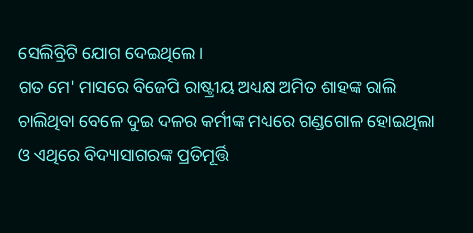ସେଲିବ୍ରିଟି ଯୋଗ ଦେଇଥିଲେ।
ଗତ ମେ' ମାସରେ ବିଜେପି ରାଷ୍ଟ୍ରୀୟ ଅଧ୍ୟକ୍ଷ ଅମିତ ଶାହଙ୍କ ରାଲି ଚାଲିଥିବା ବେଳେ ଦୁଇ ଦଳର କର୍ମୀଙ୍କ ମଧ୍ୟରେ ଗଣ୍ଡଗୋଳ ହୋଇଥିଲା ଓ ଏଥିରେ ବିଦ୍ୟାସାଗରଙ୍କ ପ୍ରତିମୂର୍ତ୍ତି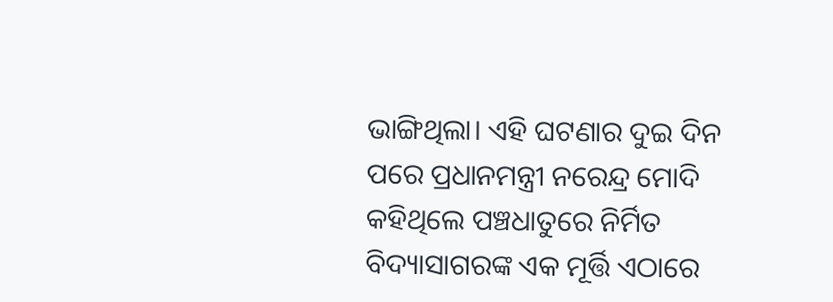ଭାଙ୍ଗିଥିଲା। ଏହି ଘଟଣାର ଦୁଇ ଦିନ ପରେ ପ୍ରଧାନମନ୍ତ୍ରୀ ନରେନ୍ଦ୍ର ମୋଦି କହିଥିଲେ ପଞ୍ଚଧାତୁରେ ନିର୍ମିତ ବିଦ୍ୟାସାଗରଙ୍କ ଏକ ମୂର୍ତ୍ତି ଏଠାରେ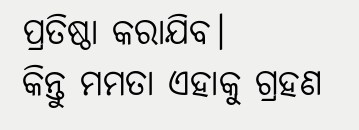ପ୍ରତିଷ୍ଠା କରାଯିବ।
କିନ୍ତୁ ମମତା ଏହାକୁ ଗ୍ରହଣ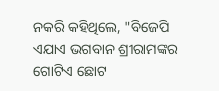ନକରି କହିଥିଲେ, "ବିଜେପି ଏଯାଏ ଭଗବାନ ଶ୍ରୀରାମଙ୍କର ଗୋଟିଏ ଛୋଟ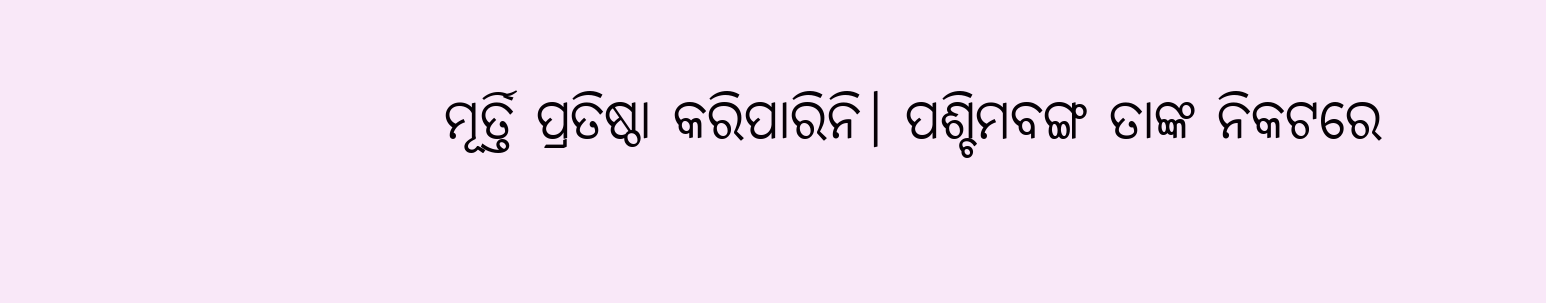ମୂର୍ତ୍ତି ପ୍ରତିଷ୍ଠା କରିପାରିନି। ପଶ୍ଚିମବଙ୍ଗ ତାଙ୍କ ନିକଟରେ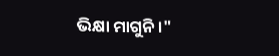ଭିକ୍ଷା ମାଗୁନି।"